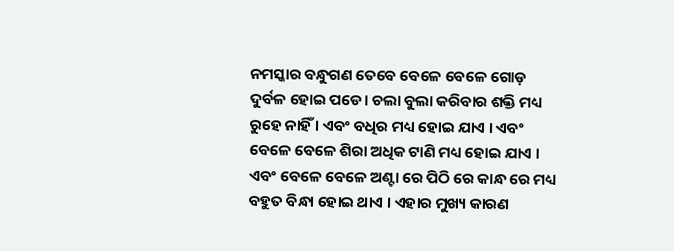ନମସ୍କାର ବନ୍ଧୁଗଣ ତେବେ ବେଳେ ବେଳେ ଗୋଡ଼ ଦୁର୍ବଳ ହୋଇ ପଡେ। ଚଲା ବୁଲା କରିବାର ଶକ୍ତି ମଧ୍ୟ ରୁହେ ନାହିଁ । ଏବଂ ବଧିର ମଧ୍ୟ ହୋଇ ଯାଏ । ଏବଂ ବେଳେ ବେଳେ ଶିରା ଅଧିକ ଟାଣି ମଧ୍ୟ ହୋଇ ଯାଏ । ଏବଂ ବେଳେ ବେଳେ ଅଣ୍ଟା ରେ ପିଠି ରେ କାନ୍ଧ ରେ ମଧ୍ୟ ବହୁତ ବିନ୍ଧା ହୋଇ ଥାଏ । ଏହାର ମୁଖ୍ୟ କାରଣ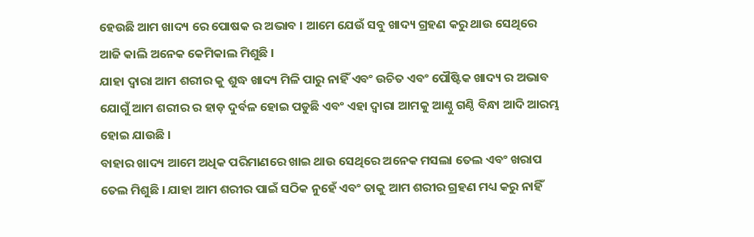ହେଉଛି ଆମ ଖାଦ୍ୟ ରେ ପୋଷକ ର ଅଭାବ । ଆମେ ଯେଉଁ ସବୁ ଖାଦ୍ୟ ଗ୍ରହଣ କରୁ ଥାଉ ସେଥିରେ ଆଜି କାଲି ଅନେକ କେମିକାଲ ମିଶୁଛି ।
ଯାହା ଦ୍ୱାରା ଆମ ଶରୀର କୁ ଶୁଦ୍ଧ ଖାଦ୍ୟ ମିଳି ପାରୁ ନାହିଁ ଏବଂ ଉଚିତ ଏବଂ ପୌଷ୍ଟିକ ଖାଦ୍ୟ ର ଅଭାବ ଯୋଗୁଁ ଆମ ଶରୀର ର ହାଡ଼ ଦୁର୍ବଳ ହୋଇ ପଡୁଛି ଏବଂ ଏହା ଦ୍ୱାରା ଆମକୁ ଆଣ୍ଠୁ ଗଣ୍ଠି ବିନ୍ଧା ଆଦି ଆରମ୍ଭ ହୋଇ ଯାଉଛି ।
ବାହାର ଖାଦ୍ୟ ଆମେ ଅଧିକ ପରିମାଣରେ ଖାଇ ଥାଉ ସେଥିରେ ଅନେକ ମସଲା ତେଲ ଏବଂ ଖରାପ ତେଲ ମିଶୁଛି । ଯାହା ଆମ ଶରୀର ପାଇଁ ସଠିକ ନୁହେଁ ଏବଂ ତାକୁ ଆମ ଶରୀର ଗ୍ରହଣ ମଧ୍ୟ କରୁ ନାହିଁ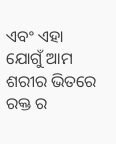ଏବଂ ଏହା ଯୋଗୁଁ ଆମ ଶରୀର ଭିତରେ ରକ୍ତ ର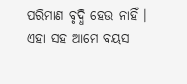ପରିମାଣ ବୃଦ୍ଧି ହେଉ ନାହିଁ ।
ଏହା ସହ ଆମେ ବୟସ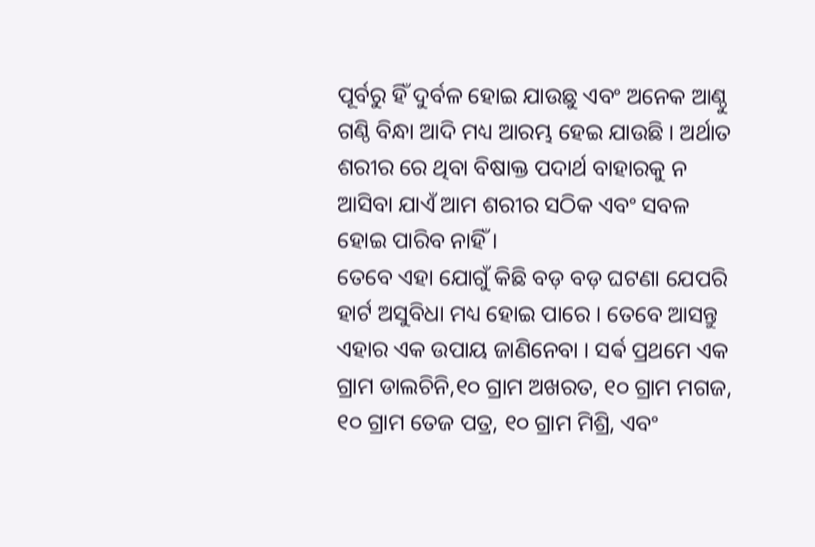ପୂର୍ବରୁ ହିଁ ଦୁର୍ବଳ ହୋଇ ଯାଉଛୁ ଏବଂ ଅନେକ ଆଣ୍ଠୁ ଗଣ୍ଠି ବିନ୍ଧା ଆଦି ମଧ୍ୟ ଆରମ୍ଭ ହେଇ ଯାଉଛି । ଅର୍ଥାତ ଶରୀର ରେ ଥିବା ବିଷାକ୍ତ ପଦାର୍ଥ ବାହାରକୁ ନ ଆସିବା ଯାଏଁ ଆମ ଶରୀର ସଠିକ ଏବଂ ସବଳ ହୋଇ ପାରିବ ନାହିଁ ।
ତେବେ ଏହା ଯୋଗୁଁ କିଛି ବଡ଼ ବଡ଼ ଘଟଣା ଯେପରି ହାର୍ଟ ଅସୁବିଧା ମଧ୍ୟ ହୋଇ ପାରେ । ତେବେ ଆସନ୍ତୁ ଏହାର ଏକ ଉପାୟ ଜାଣିନେବା । ସର୍ଵ ପ୍ରଥମେ ଏକ ଗ୍ରାମ ଡାଲଚିନି,୧୦ ଗ୍ରାମ ଅଖରତ, ୧୦ ଗ୍ରାମ ମଗଜ, ୧୦ ଗ୍ରାମ ତେଜ ପତ୍ର, ୧୦ ଗ୍ରାମ ମିଶ୍ରି, ଏବଂ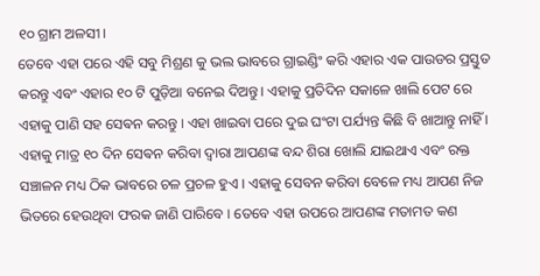୧୦ ଗ୍ରାମ ଅଳସୀ।
ତେବେ ଏହା ପରେ ଏହି ସବୁ ମିଶ୍ରଣ କୁ ଭଲ ଭାବରେ ଗ୍ରାଇଣ୍ଡିଂ କରି ଏହାର ଏକ ପାଉଡର ପ୍ରସ୍ତୁତ କରନ୍ତୁ ଏବଂ ଏହାର ୧୦ ଟି ପୁଡ଼ିଆ ବନେଇ ଦିଅନ୍ତୁ। ଏହାକୁ ପ୍ରତିଦିନ ସକାଳେ ଖାଲି ପେଟ ରେ ଏହାକୁ ପାଣି ସହ ସେଵନ କରନ୍ତୁ । ଏହା ଖାଇବା ପରେ ଦୁଇ ଘଂଟା ପର୍ଯ୍ୟନ୍ତ କିଛି ବି ଖାଆନ୍ତୁ ନାହିଁ ।
ଏହାକୁ ମାତ୍ର ୧୦ ଦିନ ସେଵନ କରିବା ଦ୍ୱାରା ଆପଣଙ୍କ ବନ୍ଦ ଶିରା ଖୋଲି ଯାଇଥାଏ ଏବଂ ରକ୍ତ ସଞ୍ଚାଳନ ମଧ୍ୟ ଠିକ ଭାବରେ ଚଳ ପ୍ରଚଳ ହୁଏ । ଏହାକୁ ସେବନ କରିବା ବେଳେ ମଧ୍ୟ ଆପଣ ନିଜ ଭିତରେ ହେଉଥିବା ଫରକ ଜାଣି ପାରିବେ । ତେବେ ଏହା ଉପରେ ଆପଣଙ୍କ ମତାମତ କଣ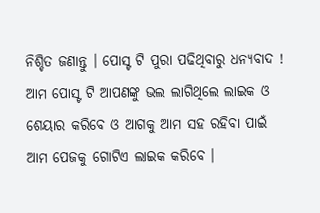ନିଶ୍ଚିତ ଜଣାନ୍ତୁ । ପୋସ୍ଟ ଟି ପୁରା ପଢିଥିବାରୁ ଧନ୍ୟବାଦ ! ଆମ ପୋସ୍ଟ ଟି ଆପଣଙ୍କୁ ଭଲ ଲାଗିଥିଲେ ଲାଇକ ଓ ଶେୟାର କରିବେ ଓ ଆଗକୁ ଆମ ସହ ରହିବା ପାଇଁ ଆମ ପେଜକୁ ଗୋଟିଏ ଲାଇକ କରିବେ ।